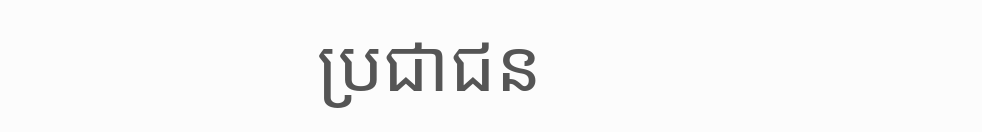ប្រជាជន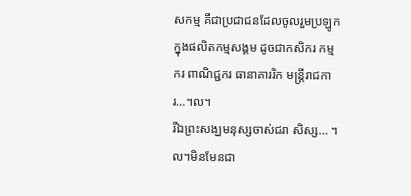សកម្ម គឹជាប្រជាជនដែលចូលរួមប្រឡូកក្នុងផលិតកម្មសង្គម ដូចជាកសិករ កម្មករ ពាណិជ្ជករ ធានាគាររិក មន្រ្តីរាជការ…។ល។
រីឯព្រះសង្ឃមនុស្សចាស់ជរា សិស្ស… ។ល។មិនមែនជា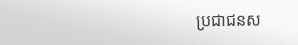ប្រជាជនស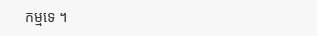កម្មទេ ។